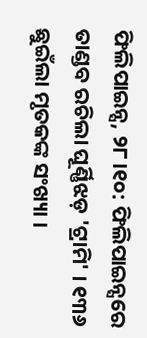ଫିଲିପାଇନ୍ସ, ୨୮।୧୦: ଫିଲିପାଇନ୍ସରେ ତାଣ୍ଡବ ରଚିଲା ଘୂର୍ଣ୍ଣିଝଡ଼ 'ଟ୍ରାମି' । ୧୩୬ ଛୁଇଁଲା ମୃତକଙ୍କ ସଂଖ୍ୟା ।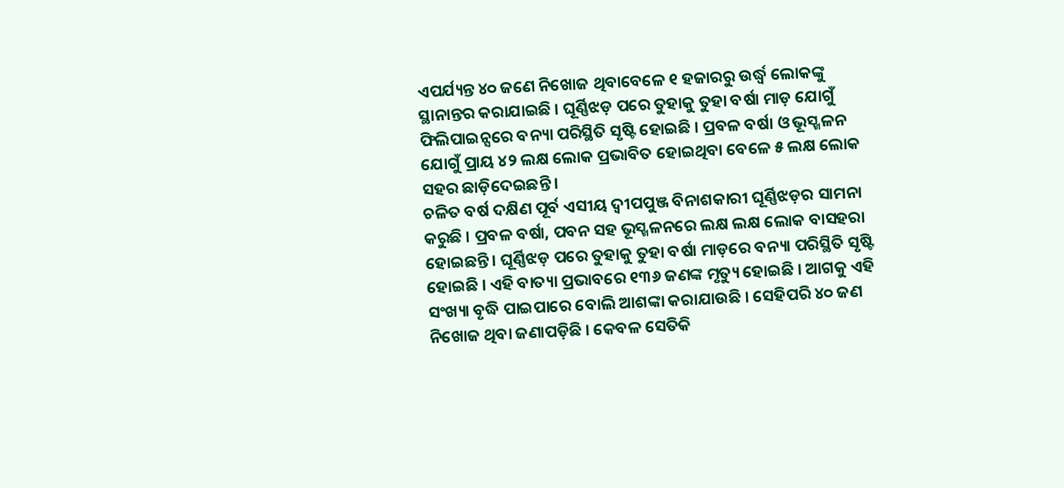ଏପର୍ଯ୍ୟନ୍ତ ୪୦ ଜଣେ ନିଖୋଜ ଥିବାବେଳେ ୧ ହଜାରରୁ ଉର୍ଦ୍ଧ୍ୱ ଲୋକଙ୍କୁ ସ୍ଥାନାନ୍ତର କରାଯାଇଛି । ଘୂର୍ଣ୍ଣିଝଡ଼ ପରେ ତୁହାକୁ ତୁହା ବର୍ଷା ମାଡ଼ ଯୋଗୁଁ ଫିଲିପାଇନ୍ସରେ ବନ୍ୟା ପରିସ୍ଥିତି ସୃଷ୍ଟି ହୋଇଛି । ପ୍ରବଳ ବର୍ଷା ଓ ଭୂସ୍ଖଳନ ଯୋଗୁଁ ପ୍ରାୟ ୪୨ ଲକ୍ଷ ଲୋକ ପ୍ରଭାବିତ ହୋଇଥିବା ବେଳେ ୫ ଲକ୍ଷ ଲୋକ ସହର ଛାଡ଼ିଦେଇଛନ୍ତି ।
ଚଳିତ ବର୍ଷ ଦକ୍ଷିଣ ପୂର୍ବ ଏସୀୟ ଦ୍ୱୀପପୁଞ୍ଜ ବିନାଶକାରୀ ଘୂର୍ଣ୍ଣିଝଡ଼ର ସାମନା କରୁଛି । ପ୍ରବଳ ବର୍ଷା, ପବନ ସହ ଭୂସ୍ଖଳନରେ ଲକ୍ଷ ଲକ୍ଷ ଲୋକ ବାସହରା ହୋଇଛନ୍ତି । ଘୂର୍ଣ୍ଣିଝଡ଼ ପରେ ତୁହାକୁ ତୁହା ବର୍ଷା ମାଡ଼ରେ ବନ୍ୟା ପରିସ୍ଥିତି ସୃଷ୍ଟି ହୋଇଛି । ଏହି ବାତ୍ୟା ପ୍ରଭାବରେ ୧୩୬ ଜଣଙ୍କ ମୃତ୍ୟୁ ହୋଇଛି । ଆଗକୁ ଏହି ସଂଖ୍ୟା ବୃଦ୍ଧି ପାଇପାରେ ବୋଲି ଆଶଙ୍କା କରାଯାଉଛି । ସେହିପରି ୪୦ ଜଣ ନିଖୋଜ ଥିବା ଜଣାପଡ଼ିଛି । କେବଳ ସେତିକି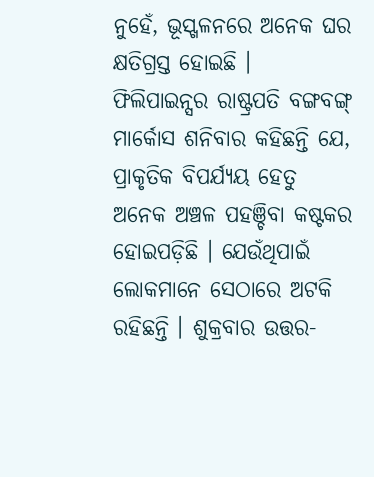ନୁହେଁ, ଭୂସ୍ଖଳନରେ ଅନେକ ଘର କ୍ଷତିଗ୍ରସ୍ତ ହୋଇଛି । ଫିଲିପାଇନ୍ସର ରାଷ୍ଟ୍ରପତି ବଙ୍ଗବଙ୍ଗ୍ ମାର୍କୋସ ଶନିବାର କହିଛନ୍ତି ଯେ, ପ୍ରାକୃତିକ ବିପର୍ଯ୍ୟୟ ହେତୁ ଅନେକ ଅଞ୍ଚଳ ପହଞ୍ଚିବା କଷ୍ଟକର ହୋଇପଡ଼ିଛି । ଯେଉଁଥିପାଇଁ ଲୋକମାନେ ସେଠାରେ ଅଟକି ରହିଛନ୍ତି । ଶୁକ୍ରବାର ଉତ୍ତର-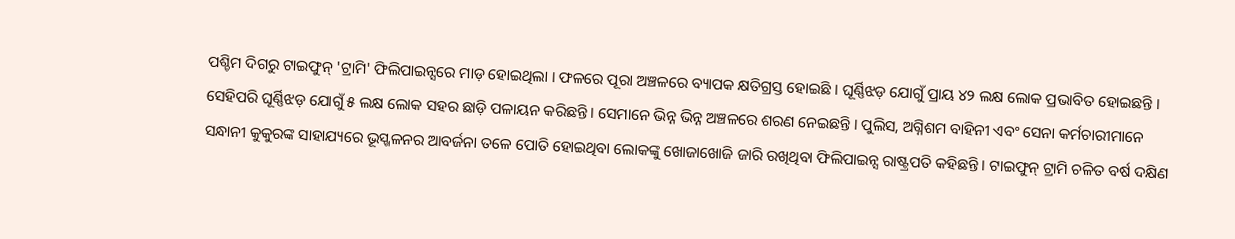ପଶ୍ଚିମ ଦିଗରୁ ଟାଇଫୁନ୍ 'ଟ୍ରାମି' ଫିଲିପାଇନ୍ସରେ ମାଡ଼ ହୋଇଥିଲା । ଫଳରେ ପୂରା ଅଞ୍ଚଳରେ ବ୍ୟାପକ କ୍ଷତିଗ୍ରସ୍ତ ହୋଇଛି । ଘୂର୍ଣ୍ଣିଝଡ଼ ଯୋଗୁଁ ପ୍ରାୟ ୪୨ ଲକ୍ଷ ଲୋକ ପ୍ରଭାବିତ ହୋଇଛନ୍ତି ।
ସେହିପରି ଘୂର୍ଣ୍ଣିଝଡ଼ ଯୋଗୁଁ ୫ ଲକ୍ଷ ଲୋକ ସହର ଛାଡ଼ି ପଳାୟନ କରିଛନ୍ତି । ସେମାନେ ଭିନ୍ନ ଭିନ୍ନ ଅଞ୍ଚଳରେ ଶରଣ ନେଇଛନ୍ତି । ପୁଲିସ, ଅଗ୍ନିଶମ ବାହିନୀ ଏବଂ ସେନା କର୍ମଚାରୀମାନେ ସନ୍ଧାନୀ କୁକୁରଙ୍କ ସାହାଯ୍ୟରେ ଭୂସ୍ଖଳନର ଆବର୍ଜନା ତଳେ ପୋତି ହୋଇଥିବା ଲୋକଙ୍କୁ ଖୋଜାଖୋଜି ଜାରି ରଖିଥିବା ଫିଲିପାଇନ୍ସ ରାଷ୍ଟ୍ରପତି କହିଛନ୍ତି । ଟାଇଫୁନ୍ ଟ୍ରାମି ଚଳିତ ବର୍ଷ ଦକ୍ଷିଣ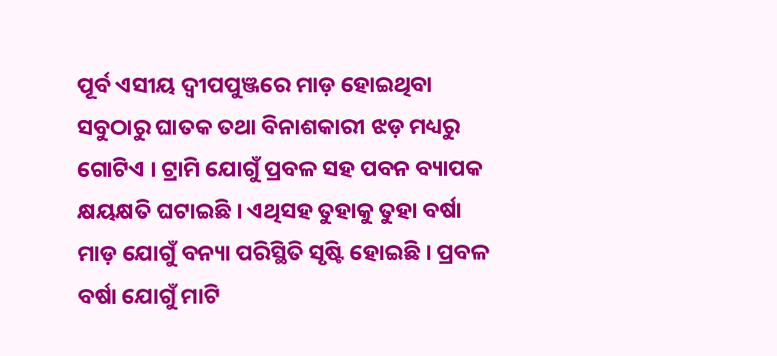ପୂର୍ବ ଏସୀୟ ଦ୍ୱୀପପୁଞ୍ଜରେ ମାଡ଼ ହୋଇଥିବା ସବୁଠାରୁ ଘାତକ ତଥା ବିନାଶକାରୀ ଝଡ଼ ମଧ୍ୟରୁ ଗୋଟିଏ । ଟ୍ରାମି ଯୋଗୁଁ ପ୍ରବଳ ସହ ପବନ ବ୍ୟାପକ କ୍ଷୟକ୍ଷତି ଘଟାଇଛି । ଏଥିସହ ତୁହାକୁ ତୁହା ବର୍ଷା ମାଡ଼ ଯୋଗୁଁ ବନ୍ୟା ପରିସ୍ଥିତି ସୃଷ୍ଟି ହୋଇଛି । ପ୍ରବଳ ବର୍ଷା ଯୋଗୁଁ ମାଟି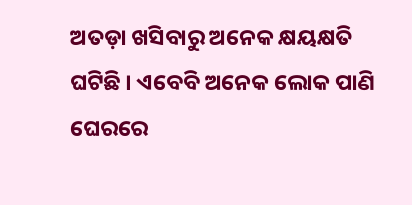ଅତଡ଼ା ଖସିବାରୁ ଅନେକ କ୍ଷୟକ୍ଷତି ଘଟିଛି । ଏବେବି ଅନେକ ଲୋକ ପାଣି ଘେରରେ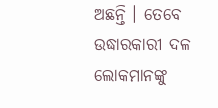ଅଛନ୍ତି । ତେବେ ଉଦ୍ଧାରକାରୀ ଦଳ ଲୋକମାନଙ୍କୁ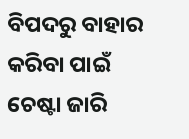ବିପଦରୁ ବାହାର କରିବା ପାଇଁ ଚେଷ୍ଟା ଜାରି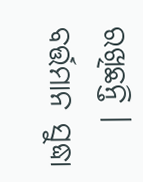ରଖିଛନ୍ତି । ବର୍ତ୍ତମାନ ସୁଦ୍ଧା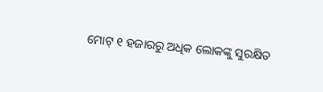ମୋଟ୍ ୧ ହଜାରରୁ ଅଧିକ ଲୋକଙ୍କୁ ସୁରକ୍ଷିତ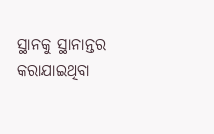ସ୍ଥାନକୁ ସ୍ଥାନାନ୍ତର କରାଯାଇଥିବା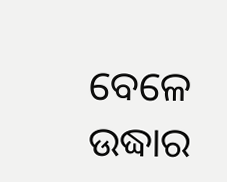ବେଳେ ଉଦ୍ଧାର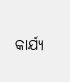କାର୍ଯ୍ୟ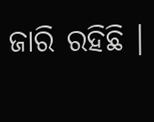ଜାରି ରହିଛି ।